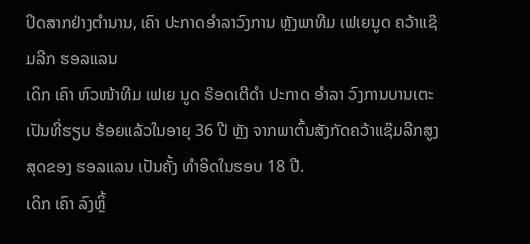ປິດສາກຢ່າງຕຳນານ, ເຄົາ ປະກາດອຳລາວົງການ ຫຼັງພາທີມ ເຟເຍນູດ ຄວ້າແຊ໊ມລີກ ຮອລແລນ
ເດິກ ເຄົາ ຫົວໜ້າທີມ ເຟເຍ ນູດ ຣ໊ອດເຕີດຳ ປະກາດ ອຳລາ ວົງການບານເຕະເປັນທີ່ຮຽບ ຮ້ອຍແລ້ວໃນອາຍຸ 36 ປີ ຫຼັງ ຈາກພາຕົ້ນສັງກັດຄວ້າແຊ໊ມລີກສູງສຸດຂອງ ຮອລແລນ ເປັນຄັ້ງ ທຳອິດໃນຮອບ 18 ປີ.
ເດິກ ເຄົາ ລົງຫຼິ້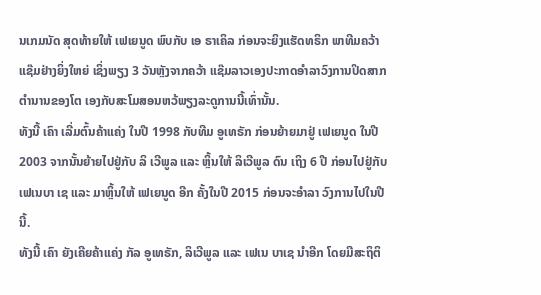ນເກມນັດ ສຸດທ້າຍໃຫ້ ເຟເຍນູດ ພົບກັບ ເອ ຣາເຄິລ ກ່ອນຈະຍິງແຮັດທຣິກ ພາທີມຄວ້າແຊ໊ມຢ່າງຍິ່ງໃຫຍ່ ເຊິ່ງພຽງ 3 ວັນຫຼັງຈາກຄວ້າ ແຊ໊ມລາວເອງປະກາດອຳລາວົງການປິດສາກຕຳນານຂອງໂຕ ເອງກັບສະໂມສອນຫວ້ພຽງລະດູການນີ້ເທົ່ານັ້ນ.
ທັງນີ້ ເຄົາ ເລີ່ມຕົ້ນຄ້າແຄ່ງ ໃນປີ 1998 ກັບທີມ ອູເທຣັກ ກ່ອນຍ້າຍມາຢູ່ ເຟເຍນູດ ໃນປີ 2003 ຈາກນັ້ນຍ້າຍໄປຢູ່ກັບ ລິ ເວີພູລ ແລະ ຫຼິ້ນໃຫ້ ລິເວີພູລ ດົນ ເຖິງ 6 ປີ ກ່ອນໄປຢູ່ກັບ ເຟເນບາ ເຊ ແລະ ມາຫຼິ້ນໃຫ້ ເຟເຍນູດ ອີກ ຄັ້ງໃນປີ 2015 ກ່ອນຈະອຳລາ ວົງການໄປໃນປີນີ້.
ທັງນີ້ ເຄົາ ຍັງເຄີຍຄ້າແຄ່ງ ກັລ ອູເທຣັກ, ລິເວີພູລ ແລະ ເຟເນ ບາເຊ ນຳອີກ ໂດຍມີສະຖິຕິ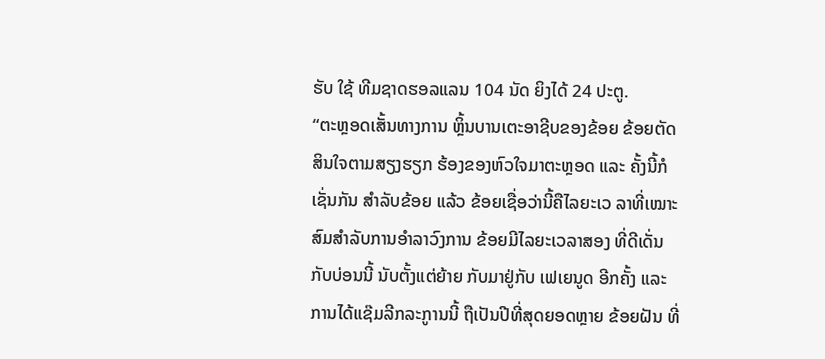ຮັບ ໃຊ້ ທີມຊາດຮອລແລນ 104 ນັດ ຍິງໄດ້ 24 ປະຕູ.
“ຕະຫຼອດເສັ້ນທາງການ ຫຼິ້ນບານເຕະອາຊີບຂອງຂ້ອຍ ຂ້ອຍຕັດສິນໃຈຕາມສຽງຮຽກ ຮ້ອງຂອງຫົວໃຈມາຕະຫຼອດ ແລະ ຄັ້ງນີ້ກໍເຊັ່ນກັນ ສຳລັບຂ້ອຍ ແລ້ວ ຂ້ອຍເຊື່ອວ່ານີ້ຄືໄລຍະເວ ລາທີ່ເໝາະສົມສຳລັບການອຳລາວົງການ ຂ້ອຍມີໄລຍະເວລາສອງ ທີ່ດີເດັ່ນກັບບ່ອນນີ້ ນັບຕັ້ງແຕ່ຍ້າຍ ກັບມາຢູ່ກັບ ເຟເຍນູດ ອີກຄັ້ງ ແລະ ການໄດ້ແຊ໊ມລີກລະູການນີ້ ຖືເປັນປີທີ່ສຸດຍອດຫຼາຍ ຂ້ອຍຝັນ ທີ່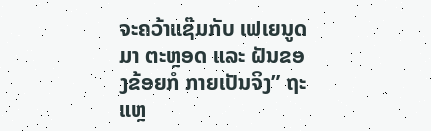ຈະຄວ້າແຊ໊ມກັບ ເຟເຍນູດ ມາ ຕະຫຼອດ ແລະ ຝັນຂອງຂ້ອຍກໍ ກາຍເປັນຈິງ” ຖະແຫຼ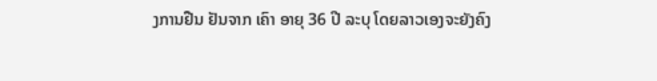ງການຢືນ ຢັນຈາກ ເຄົາ ອາຍຸ 36 ປີ ລະບຸ ໂດຍລາວເອງຈະຍັງຄົງ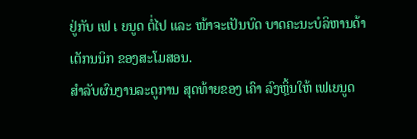ຢູ່ກັບ ເຟ ເ ຍນູດ ຕໍ່ໄປ ແລະ ໜ້າຈະເປັນບົດ ບາດຄະນະບໍລິຫານດ້າເຕັກນນິກ ຂອງສະໂມສອນ.
ສຳລັບຜົນງານລະດູການ ສຸດທ້າຍຂອງ ເຄົາ ລົງຫຼິ້ນໃຫ້ ເຟເຍນູດ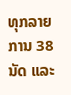ທຸກລາຍການ 38 ນັດ ແລະ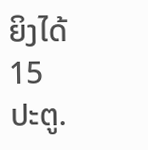ຍິງໄດ້ 15 ປະຕູ.